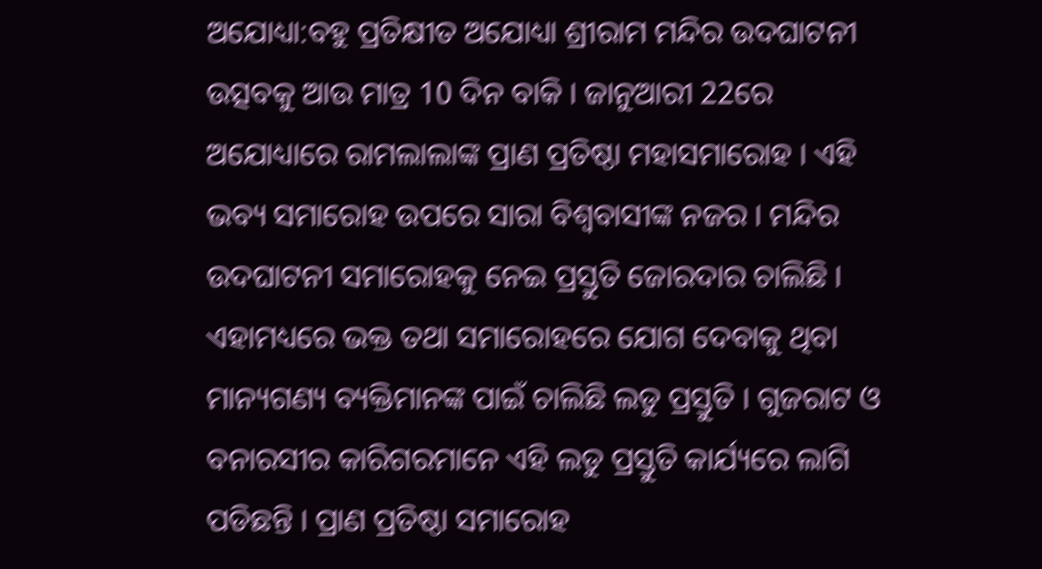ଅଯୋଧ୍ୟା:ବହୁ ପ୍ରତିକ୍ଷୀତ ଅଯୋଧ୍ୟା ଶ୍ରୀରାମ ମନ୍ଦିର ଉଦଘାଟନୀ ଉତ୍ସବକୁ ଆଉ ମାତ୍ର 10 ଦିନ ବାକି । ଜାନୁଆରୀ 22ରେ ଅଯୋଧ୍ୟାରେ ରାମଲାଲାଙ୍କ ପ୍ରାଣ ପ୍ରତିଷ୍ଠା ମହାସମାରୋହ । ଏହି ଭବ୍ୟ ସମାରୋହ ଉପରେ ସାରା ବିଶ୍ବବାସୀଙ୍କ ନଜର । ମନ୍ଦିର ଉଦଘାଟନୀ ସମାରୋହକୁ ନେଇ ପ୍ରସ୍ତୁତି ଜୋରଦାର ଚାଲିଛି । ଏହାମଧ୍ୟରେ ଭକ୍ତ ତଥା ସମାରୋହରେ ଯୋଗ ଦେବାକୁ ଥିବା ମାନ୍ୟଗଣ୍ୟ ବ୍ୟକ୍ତିମାନଙ୍କ ପାଇଁ ଚାଲିଛି ଲଡୁ ପ୍ରସ୍ତୁତି । ଗୁଜରାଟ ଓ ବନାରସୀର କାରିଗରମାନେ ଏହି ଲଡୁ ପ୍ରସ୍ତୁତି କାର୍ଯ୍ୟରେ ଲାଗି ପଡିଛନ୍ତି । ପ୍ରାଣ ପ୍ରତିଷ୍ଠା ସମାରୋହ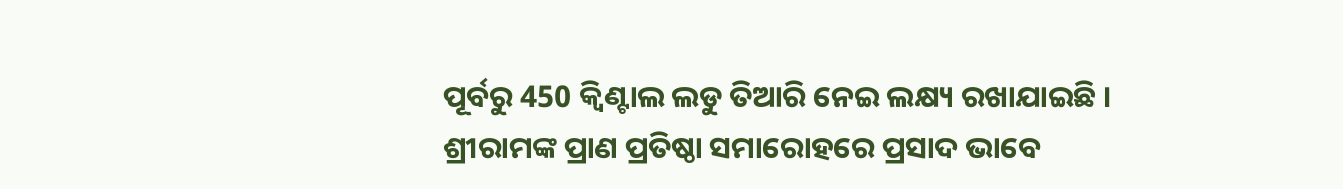ପୂର୍ବରୁ 450 କ୍ୱିଣ୍ଟାଲ ଲଡୁ ତିଆରି ନେଇ ଲକ୍ଷ୍ୟ ରଖାଯାଇଛି । ଶ୍ରୀରାମଙ୍କ ପ୍ରାଣ ପ୍ରତିଷ୍ଠା ସମାରୋହରେ ପ୍ରସାଦ ଭାବେ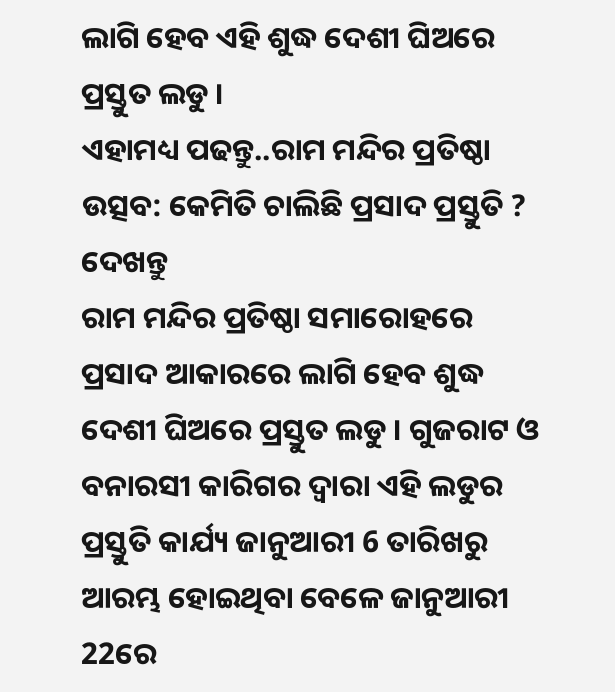ଲାଗି ହେବ ଏହି ଶୁଦ୍ଧ ଦେଶୀ ଘିଅରେ ପ୍ରସ୍ତୁତ ଲଡୁ ।
ଏହାମଧ୍ୟ ପଢନ୍ତୁ..ରାମ ମନ୍ଦିର ପ୍ରତିଷ୍ଠା ଉତ୍ସବ: କେମିତି ଚାଲିଛି ପ୍ରସାଦ ପ୍ରସ୍ତୁତି ? ଦେଖନ୍ତୁ
ରାମ ମନ୍ଦିର ପ୍ରତିଷ୍ଠା ସମାରୋହରେ ପ୍ରସାଦ ଆକାରରେ ଲାଗି ହେବ ଶୁଦ୍ଧ ଦେଶୀ ଘିଅରେ ପ୍ରସ୍ତୁତ ଲଡୁ । ଗୁଜରାଟ ଓ ବନାରସୀ କାରିଗର ଦ୍ବାରା ଏହି ଲଡୁର ପ୍ରସ୍ତୁତି କାର୍ଯ୍ୟ ଜାନୁଆରୀ 6 ତାରିଖରୁ ଆରମ୍ଭ ହୋଇଥିବା ବେଳେ ଜାନୁଆରୀ 22ରେ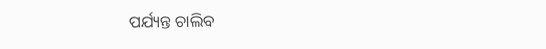ପର୍ଯ୍ୟନ୍ତ ଚାଲିବ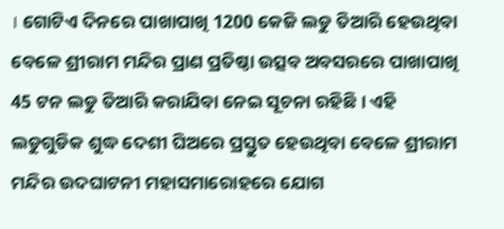। ଗୋଟିଏ ଦିନରେ ପାଖାପାଖି 1200 କେଜି ଲଡୁ ତିଆରି ହେଉଥିବା ବେଳେ ଶ୍ରୀରାମ ମନ୍ଦିର ପ୍ରାଣ ପ୍ରତିଷ୍ଠା ଉତ୍ସବ ଅବସରରେ ପାଖାପାଖି 45 ଟନ ଲଡୁ ତିଆରି କରାଯିବା ନେଇ ସୂଚନା ରହିଛି । ଏହି ଲଡୁଗୁଡିକ ଶୁଦ୍ଧ ଦେଶୀ ଘିଅରେ ପ୍ରସ୍ତୁତ ହେଉଥିବା ବେଳେ ଶ୍ରୀରାମ ମନ୍ଦିର ଉଦଘାଟନୀ ମହାସମାରୋହରେ ଯୋଗ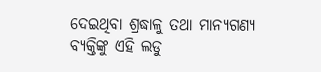ଦେଇଥିବା ଶ୍ରଦ୍ଧାଳୁ ତଥା ମାନ୍ୟଗଣ୍ୟ ବ୍ୟକ୍ତିଙ୍କୁ ଏହି ଲଡୁ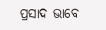ପ୍ରସାଦ ଭାବେ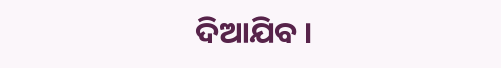ଦିଆଯିବ ।